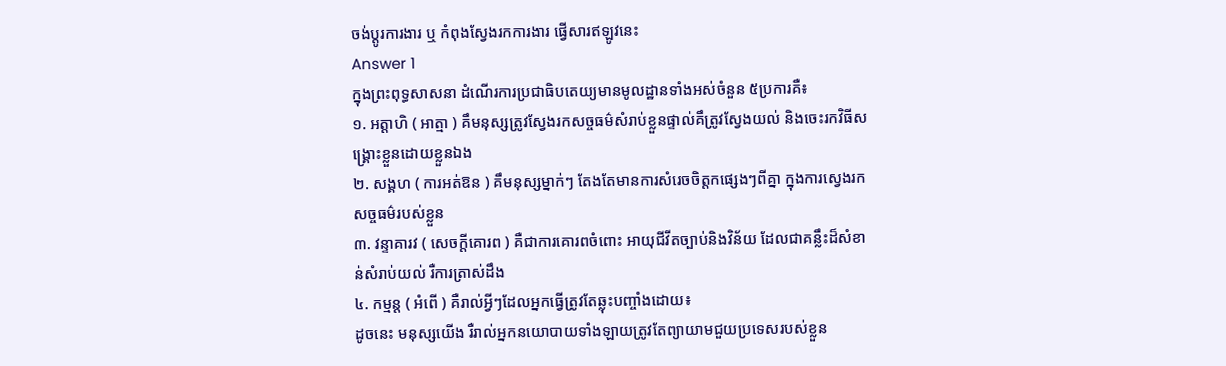ចង់ប្តូរការងារ ឬ កំពុងស្វែងរកការងារ ផ្វើសារឥឡូវនេះ
Answer 1
ក្នុងព្រះពុទ្ធសាសនា ដំណើរការប្រជាធិបតេយ្យមានមូលដ្ឋានទាំងអស់ចំនួន ៥ប្រការគឺ៖
១. អត្តាហិ ( អាត្មា ) គឹមនុស្សត្រូវស្វែងរកសច្ចធម៌សំរាប់ខ្លួនផ្ទាល់គឹត្រូវស្វែងយល់ និងចេះរកវិធីសង្គ្រោះខ្លួនដោយខ្លួនឯង
២. សង្គហ ( ការអត់ឱន ) គឹមនុស្សម្នាក់ៗ តែងតែមានការសំរេចចិត្តកផ្សេងៗពីគ្នា ក្នុងការស្វេងរកសច្ចធម៌របស់ខ្លួន
៣. វន្ទាគារវ ( សេចក្តីគោរព ) គឺជាការគោរពចំពោះ អាយុជីវីតច្បាប់និងវិន័យ ដែលជាគន្លឹះដ៏សំខាន់សំរាប់យល់ រឺការត្រាស់ដឹង
៤. កម្មន្ត ( អំពើ ) គឺរាល់អ្វីៗដែលអ្នកធ្វើត្រូវតែឆ្លុះបញ្ចាំងដោយ៖
ដូចនេះ មនុស្សយើង រឺរាល់អ្នកនយោបាយទាំងឡាយត្រូវតែព្យាយាមជួយប្រទេសរបស់ខ្លួន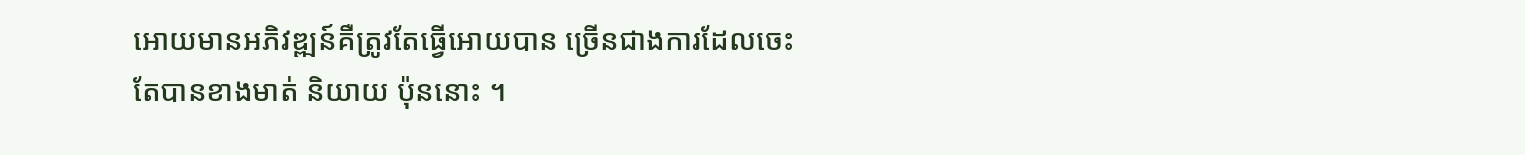អោយមានអភិវឌ្ឍន៍គឺត្រូវតែធ្វើអោយបាន ច្រើនជាងការដែលចេះតែបានខាងមាត់ និយាយ ប៉ុននោះ ។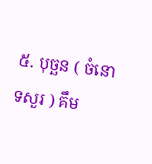៥. បុច្ឆន ( ចំនោទសួរ ) គឹម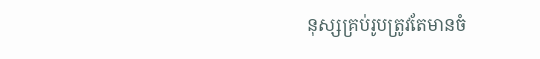នុស្សគ្រប់រូបត្រូវតែមានចំ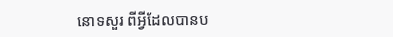នោទសួរ ពីអ្វីដែលបានប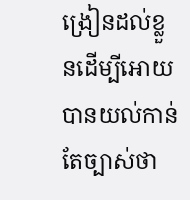ង្រៀនដល់ខ្លួនដើម្បីអោយបានយល់កាន់តែច្បាស់ថា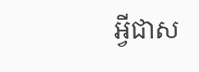អ្វីជាស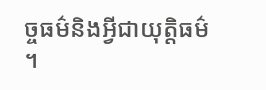ច្ចធម៌និងអ្វីជាយុត្តិធម៌ ។